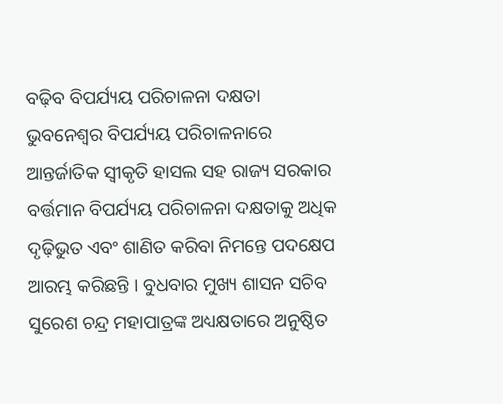ବଢ଼ିବ ବିପର୍ଯ୍ୟୟ ପରିଚାଳନା ଦକ୍ଷତା
ଭୁବନେଶ୍ୱର ବିପର୍ଯ୍ୟୟ ପରିଚାଳନାରେ ଆନ୍ତର୍ଜାତିକ ସ୍ୱୀକୃତି ହାସଲ ସହ ରାଜ୍ୟ ସରକାର ବର୍ତ୍ତମାନ ବିପର୍ଯ୍ୟୟ ପରିଚାଳନା ଦକ୍ଷତାକୁ ଅଧିକ ଦୃଢ଼ିଭୁତ ଏବଂ ଶାଣିତ କରିବା ନିମନ୍ତେ ପଦକ୍ଷେପ ଆରମ୍ଭ କରିଛନ୍ତି । ବୁଧବାର ମୁଖ୍ୟ ଶାସନ ସଚିବ ସୁରେଶ ଚନ୍ଦ୍ର ମହାପାତ୍ରଙ୍କ ଅଧ୍ୟକ୍ଷତାରେ ଅନୁଷ୍ଠିତ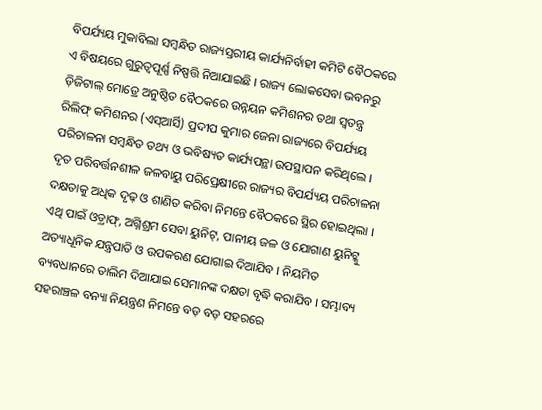ବିପର୍ଯ୍ୟୟ ମୁକାବିଲା ସମ୍ବନ୍ଧିତ ରାଜ୍ୟସ୍ତରୀୟ କାର୍ଯ୍ୟନିର୍ବାହୀ କମିଟି ବୈଠକରେ ଏ ବିଷୟରେ ଗୁରୁତ୍ୱପୂର୍ଣ୍ଣ ନିଷ୍ପତ୍ତି ନିଆଯାଇଛି । ରାଜ୍ୟ ଲୋକସେବା ଭବନରୁ ଡ଼ିଜିଟାଲ୍ ମୋଡ୍ରେ ଅନୁଷ୍ଠିତ ବୈଠକରେ ଉନ୍ନୟନ କମିଶନର ତଥା ସ୍ୱତନ୍ତ୍ର ରିଲିଫ୍ କମିଶନର (ଏସ୍ଆର୍ସି) ପ୍ରଦୀପ କୁମାର ଜେନା ରାଜ୍ୟରେ ବିପର୍ଯ୍ୟୟ ପରିଚାଳନା ସମ୍ବନ୍ଧିତ ତଥ୍ୟ ଓ ଭବିଷ୍ୟତ କାର୍ଯ୍ୟପନ୍ଥା ଉପସ୍ଥାପନ କରିଥିଲେ ।
ଦୃତ ପରିବର୍ତ୍ତନଶୀଳ ଜଳବାୟୁ ପରିପ୍ରେକ୍ଷୀରେ ରାଜ୍ୟର ବିପର୍ଯ୍ୟୟ ପରିଚାଳନା ଦକ୍ଷତାକୁ ଅଧିକ ଦୃଢ଼ ଓ ଶାଣିତ କରିବା ନିମନ୍ତେ ବୈଠକରେ ସ୍ଥିର ହୋଇଥିଲା । ଏଥି ପାଇଁ ଓଡ଼୍ରାଫ୍, ଅଗ୍ନିଶ୍ରମ ସେବା ୟୁନିଟ୍, ପାନୀୟ ଜଳ ଓ ଯୋଗାଣ ୟୁନିଟ୍କୁ ଅତ୍ୟାଧୂନିକ ଯନ୍ତ୍ରପାତି ଓ ଉପକରଣ ଯୋଗାଇ ଦିଆଯିବ । ନିୟମିତ ବ୍ୟବଧାନରେ ତାଲିମ ଦିଆଯାଇ ସେମାନଙ୍କ ଦକ୍ଷତା ବୃଦ୍ଧି କରାଯିବ । ସମ୍ଭାବ୍ୟ ସହରାଞ୍ଚଳ ବନ୍ୟା ନିୟନ୍ତ୍ରଣ ନିମନ୍ତେ ବଡ଼ ବଡ଼ ସହରରେ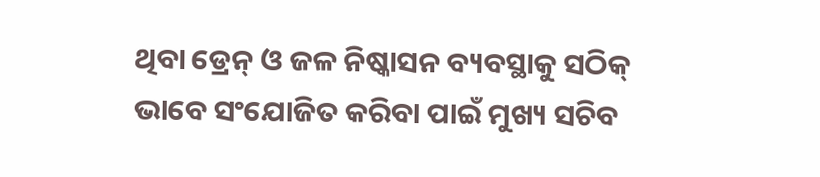ଥିବା ଡ୍ରେନ୍ ଓ ଜଳ ନିଷ୍କାସନ ବ୍ୟବସ୍ଥାକୁ ସଠିକ୍ ଭାବେ ସଂଯୋଜିତ କରିବା ପାଇଁ ମୁଖ୍ୟ ସଚିବ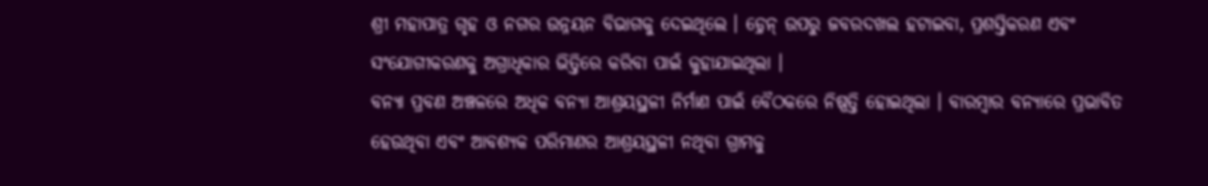ଶ୍ରୀ ମହାପାତ୍ର ଗୃହ ଓ ନଗର ଉନ୍ନୟନ ବିଭାଗକୁ ଦେଇଥିଲେ । ଡ଼୍ରେନ୍ ଉପରୁ ଜବରଦଖଲ ହଟାଇବା, ପ୍ରଶସ୍ତିକରଣ ଏବଂ ସଂଯୋଗୀକରଣକୁ ଅଗ୍ରାଧିକାର ଭିତ୍ତିରେ କରିବା ପାଇଁ କୁହାଯାଇଥିଲା ।
ବନ୍ୟା ପ୍ରବଣ ଅଞ୍ଚଳରେ ଅଧିକ ବନ୍ୟା ଆଶ୍ରୟସ୍ଥଳୀ ନିର୍ମାଣ ପାଇଁ ବୈଠକରେ ନିଷ୍ପତ୍ତି ହୋଇଥିଲା । ବାରମ୍ବାର ବନ୍ୟାରେ ପ୍ରଭାବିତ ହେଉଥିବା ଏବଂ ଆବଶ୍ୟକ ପରିମାଣର ଆଶ୍ରୟସ୍ଥଳୀ ନଥିବା ଗ୍ରାମକୁ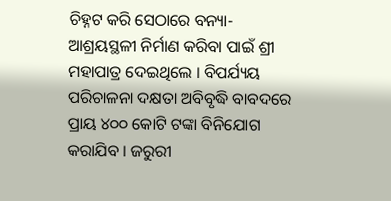ଚିହ୍ନଟ କରି ସେଠାରେ ବନ୍ୟା-ଆଶ୍ରୟସ୍ଥଳୀ ନିର୍ମାଣ କରିବା ପାଇଁ ଶ୍ରୀ ମହାପାତ୍ର ଦେଇଥିଲେ । ବିପର୍ଯ୍ୟୟ ପରିଚାଳନା ଦକ୍ଷତା ଅବିବୃଦ୍ଧି ବାବଦରେ ପ୍ରାୟ ୪୦୦ କୋଟି ଟଙ୍କା ବିନିଯୋଗ କରାଯିବ । ଜରୁରୀ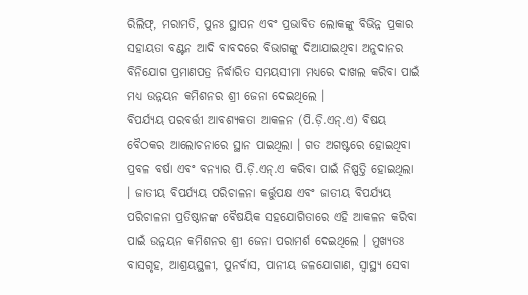ରିଲିଫ୍, ମରାମତି, ପୁନଃ ସ୍ଥାପନ ଏବଂ ପ୍ରଭାବିତ ଲୋକଙ୍କୁ ବିଭିନ୍ନ ପ୍ରକାର ସହାୟତା ବଣ୍ଟନ ଆଦି ବାବଦରେ ବିଭାଗଙ୍କୁ ଦିଆଯାଇଥିବା ଅନୁଦାନର ବିନିଯୋଗ ପ୍ରମାଣପତ୍ର ନିର୍ଦ୍ଧାରିତ ସମୟସୀମା ମଧ୍ୟରେ ଦାଖଲ କରିବା ପାଇଁ ମଧ୍ୟ ଉନ୍ନୟନ କମିଶନର ଶ୍ରୀ ଜେନା ଦେଇଥିଲେ ।
ବିପର୍ଯ୍ୟୟ ପରବର୍ତ୍ତୀ ଆବଶ୍ୟକତା ଆକଳନ (ପି.ଡ଼ି.ଏନ୍.ଏ) ବିଷୟ ବୈଠକର ଆଲୋଚନାରେ ସ୍ଥାନ ପାଇଥିଲା । ଗତ ଅଗଷ୍ଟରେ ହୋଇଥିବା ପ୍ରବଳ ବର୍ଷା ଏବଂ ବନ୍ୟାର ପି.ଡ଼ି.ଏନ୍.ଏ କରିବା ପାଇଁ ନିଷ୍ପତ୍ତି ହୋଇଥିଲା । ଜାତୀୟ ବିପର୍ଯ୍ୟୟ ପରିଚାଳନା କର୍ତ୍ତୁପକ୍ଷ ଏବଂ ଜାତୀୟ ବିପର୍ଯ୍ୟୟ ପରିଚାଳନା ପ୍ରତିଷ୍ଠାନଙ୍କ ବୈଷୟିକ ସହଯୋଗିତାରେ ଏହି ଆକଳନ କରିବା ପାଇଁ ଉନ୍ନୟନ କମିଶନର ଶ୍ରୀ ଜେନା ପରାମର୍ଶ ଦେଇଥିଲେ । ମୁଖ୍ୟତଃ ବାସଗୃହ, ଆଶ୍ରୟସ୍ଥଳୀ, ପୁନର୍ବାସ, ପାନୀୟ ଜଳଯୋଗାଣ, ସ୍ୱାସ୍ଥ୍ୟ ସେବା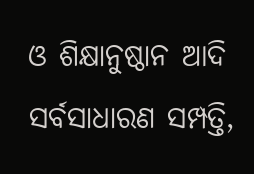ଓ ଶିକ୍ଷାନୁଷ୍ଠାନ ଆଦି ସର୍ବସାଧାରଣ ସମ୍ପତ୍ତି,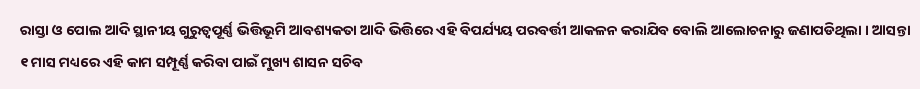ରାସ୍ତା ଓ ପୋଲ ଆଦି ସ୍ଥାନୀୟ ଗୁରୁତ୍ୱପୂର୍ଣ୍ଣ ଭିତ୍ତିଭୂମି ଆବଶ୍ୟକତା ଆଦି ଭିତ୍ତିରେ ଏହି ବିପର୍ଯ୍ୟୟ ପରବର୍ତ୍ତୀ ଆକଳନ କରାଯିବ ବୋଲି ଆଲୋଚନାରୁ ଜଣାପଡିଥିଲା । ଆସନ୍ତା ୧ ମାସ ମଧ୍ୟରେ ଏହି କାମ ସମ୍ପୂର୍ଣ୍ଣ କରିବା ପାଇଁ ମୁଖ୍ୟ ଶାସନ ସଚିବ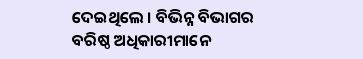ଦେଇଥିଲେ । ବିଭିନ୍ନ ବିଭାଗର ବରିଷ୍ଠ ଅଧିକାରୀମାନେ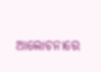ଆଲୋଚନାରେ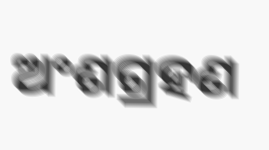ଅଂଶଗ୍ରହଣ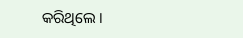କରିଥିଲେ ।